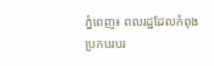ភ្នំពេញ៖ ពលរដ្ឋដែលកំពុងប្រកបរបរ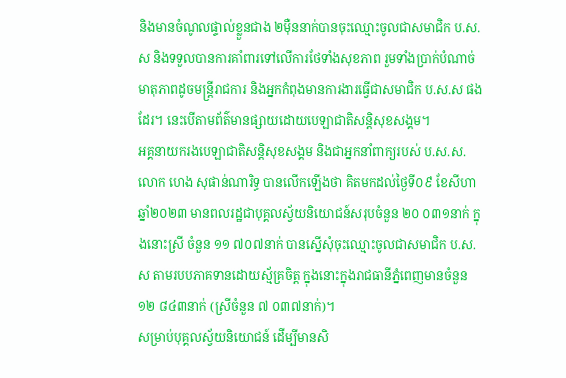និងមានចំណូលផ្ទាល់ខ្លួនជាង ២ម៉ឺននាក់បានចុះឈ្មោះចូលជាសមាជិក ប.ស.ស និងទទួលបានការគាំពារទៅលើការថែទាំងសុខភាព រួមទាំងប្រាក់បំណាច់មាតុភាពដូចមន្ត្រីរាជការ និងអ្នកកំពុងមានការងារធ្វើជាសមាជិក ប.ស.ស ផងដែរ។ នេះបើតាមព័ត៌មានផ្សាយដោយបេឡាជាតិសន្តិសុខសង្គម។
អគ្គនាយករងបេឡាជាតិសន្តិសុខសង្គម និងជាអ្នកនាំពាក្យរបស់ ប.ស.ស. លោក ហេង សុផាន់ណារិទ្ធ បានលើកឡើងថា គិតមកដល់ថ្ងៃទី០៩ ខែសីហា ឆ្នាំ២០២៣ មានពលរដ្ឋជាបុគ្គលស្វ័យនិយោជន៍សរុបចំនួន ២០ ០៣១នាក់ ក្នុងនោះស្រី ចំនួន ១១ ៧០៧នាក់ បានស្នើសុំចុះឈ្មោះចូលជាសមាជិក ប.ស.ស តាមរបបភាគទានដោយស្ម័គ្រចិត្ត ក្នុងនោះក្នុងរាជធានីភ្នំពេញមានចំនួន ១២ ៨៤៣នាក់ (ស្រីចំនួន ៧ ០៣៧នាក់)។
សម្រាប់បុគ្គលស្វ័យនិយោជន៍ ដើម្បីមានសិ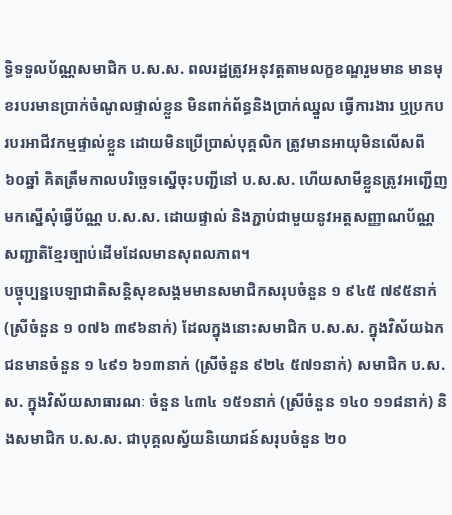ទ្ធិទទួលប័ណ្ណសមាជិក ប.ស.ស. ពលរដ្ឋត្រូវអនុវត្តតាមលក្ខខណ្ឌរួមមាន មានមុខរបរមានប្រាក់ចំណូលផ្ទាល់ខ្លួន មិនពាក់ព័ន្ធនិងប្រាក់ឈ្នួល ធ្វើការងារ ឬប្រកបរបរអាជីវកម្មផ្ទាល់ខ្លួន ដោយមិនប្រើប្រាស់បុគ្គលិក ត្រូវមានអាយុមិនលើសពី ៦០ឆ្នាំ គិតត្រឹមកាលបរិច្ឆេទស្នើចុះបញ្ជីនៅ ប.ស.ស. ហើយសាមីខ្លួនត្រូវអញ្ជើញមកស្នើសុំធ្វើប័ណ្ណ ប.ស.ស. ដោយផ្ទាល់ និងភ្ជាប់ជាមួយនូវអត្តសញ្ញាណប័ណ្ណសញ្ជាតិខ្មែរច្បាប់ដើមដែលមានសុពលភាព។
បច្ចុប្បន្នបេឡាជាតិសន្តិសុខសង្គមមានសមាជិកសរុបចំនួន ១ ៩៤៥ ៧៩៥នាក់ (ស្រីចំនួន ១ ០៧៦ ៣៩៦នាក់) ដែលក្នុងនោះសមាជិក ប.ស.ស. ក្នុងវិស័យឯកជនមានចំនួន ១ ៤៩១ ៦១៣នាក់ (ស្រីចំនួន ៩២៤ ៥៧១នាក់) សមាជិក ប.ស.ស. ក្នុងវិស័យសាធារណៈ ចំនួន ៤៣៤ ១៥១នាក់ (ស្រីចំនួន ១៤០ ១១៨នាក់) និងសមាជិក ប.ស.ស. ជាបុគ្គលស្វ័យនិយោជន៍សរុបចំនួន ២០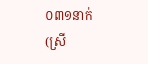០៣១នាក់ (ស្រី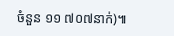ចំនួន ១១ ៧០៧នាក់)៕